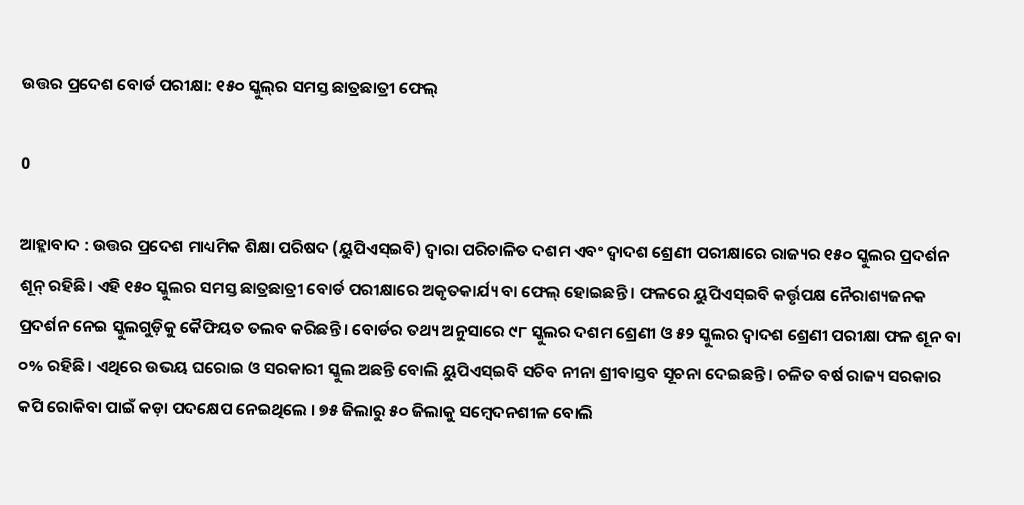ଉତ୍ତର ପ୍ରଦେଶ ବୋର୍ଡ ପରୀକ୍ଷା: ୧୫୦ ସ୍କୁଲ୍‌ର ସମସ୍ତ ଛାତ୍ରଛାତ୍ରୀ ଫେଲ୍‌

0

ଆହ୍ଲାବାଦ : ଉତ୍ତର ପ୍ରଦେଶ ମାଧ୍ୟମିକ ଶିକ୍ଷା ପରିଷଦ (ୟୁପିଏସ୍‌ଇବି) ଦ୍ୱାରା ପରିଚାଳିତ ଦଶମ ଏବଂ ଦ୍ୱାଦଶ ଶ୍ରେଣୀ ପରୀକ୍ଷାରେ ରାଜ୍ୟର ୧୫୦ ସ୍କୁଲର ପ୍ରଦର୍ଶନ ଶୂନ୍‌ ରହିଛି। ଏହି ୧୫୦ ସ୍କୁଲର ସମସ୍ତ ଛାତ୍ରଛାତ୍ରୀ ବୋର୍ଡ ପରୀକ୍ଷାରେ ଅକୃତକାର୍ଯ୍ୟ ବା ଫେଲ୍‌ ହୋଇଛନ୍ତି । ଫଳରେ ୟୁପିଏସ୍‌ଇବି କର୍ତ୍ତୃପକ୍ଷ ନୈରାଶ୍ୟଜନକ ପ୍ରଦର୍ଶନ ନେଇ ସ୍କୁଲଗୁଡ଼ିକୁ କୈଫିୟତ ତଲବ କରିଛନ୍ତି । ବୋର୍ଡର ତଥ୍ୟ ଅନୁସାରେ ୯୮ ସ୍କୁଲର ଦଶମ ଶ୍ରେଣୀ ଓ ୫୨ ସ୍କୁଲର ଦ୍ୱାଦଶ ଶ୍ରେଣୀ ପରୀକ୍ଷା ଫଳ ଶୂନ ବା ୦% ରହିଛି। ଏଥିରେ ଉଭୟ ଘରୋଇ ଓ ସରକାରୀ ସ୍କୁଲ ଅଛନ୍ତି ବୋଲି ୟୁପିଏସ୍‌ଇବି ସଚିବ ନୀନା ଶ୍ରୀବାସ୍ତବ ସୂଚନା ଦେଇଛନ୍ତି । ଚଳିତ ବର୍ଷ ରାଜ୍ୟ ସରକାର କପି ରୋକିବା ପାଇଁ କଡ଼ା ପଦକ୍ଷେପ ନେଇଥିଲେ । ୭୫ ଜିଲାରୁ ୫୦ ଜିଲାକୁ ସମ୍ବେଦନଶୀଳ ବୋଲି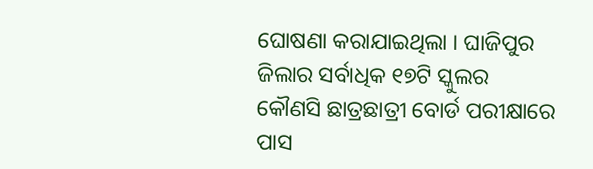ଘୋଷଣା କରାଯାଇଥିଲା । ଘାଜିପୁର ଜିଲାର ସର୍ବାଧିକ ୧୭ଟି ସ୍କୁଲର କୌଣସି ଛାତ୍ରଛାତ୍ରୀ ବୋର୍ଡ ପରୀକ୍ଷାରେ ପାସ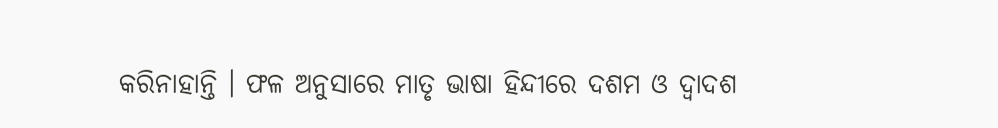କରିନାହାନ୍ତି । ଫଳ ଅନୁସାରେ ମାତୃ ଭାଷା ହିନ୍ଦୀରେ ଦଶମ ଓ ଦ୍ୱାଦଶ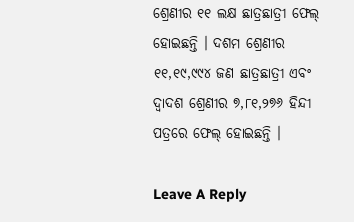ଶ୍ରେଣୀର ୧୧ ଲକ୍ଷ ଛାତ୍ରଛାତ୍ରୀ ଫେଲ୍‌ ହୋଇଛନ୍ତି । ଦଶମ ଶ୍ରେଣୀର ୧୧,୧୯,୯୯୪ ଜଣ ଛାତ୍ରଛାତ୍ରୀ ଏବଂ ଦ୍ୱାଦଶ ଶ୍ରେଣୀର ୭,୮୧,୨୭୬ ହିନ୍ଦୀ ପତ୍ରରେ ଫେଲ୍‌ ହୋଇଛନ୍ତି ।

Leave A Reply